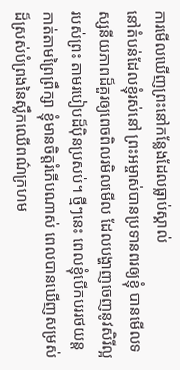ការមើលឃើញព្រះនៅកន្លែងដែលធ្លាប់ស្គាល់
នៅតំបន់ដែលខ្ញុំរស់នៅ ព្រះអម្ចាស់បានប្រទានពរឲ្យខ្ញុំ បានមើលទស្សនីយភាពដ៏គួរឲ្យពេចពិលរមិលមើល ដែលបង្ហាញចេញនូវសិរីល្អរបស់ព្រះ តាមរបៀបដ៏ប៉ិនប្រសប់។ ថ្មីៗនេះ ពេលខ្ញុំបើកបររថយន្តកាត់តាមព្រៃព្រឹក្សា ខ្ញុំមានចិត្តរំភើបណាស់ ពេលបានឃើញសម្រស់ដ៏ស្រស់បំព្រងនៃស្លឹកឈើពណ៌ក្រហម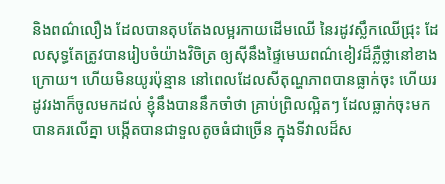និងពណ៌លឿង ដែលបានតុបតែងលម្អរកាយដើមឈើ នៃរដូវស្លឹកឈើជ្រុះ ដែលសុទ្ធតែត្រូវបានរៀបចំយ៉ាងវិចិត្រ ឲ្យស៊ីនឹងផ្ទៃមេឃពណ៌ខៀវដ៏ភ្លឺថ្លានៅខាងក្រោយ។ ហើយមិនយូរប៉ុន្មាន នៅពេលដែលសីតុណ្ហភាពបានធ្លាក់ចុះ ហើយរដូវរងាក៏ចូលមកដល់ ខ្ញុំនឹងបាននឹកចាំថា គ្រាប់ព្រិលល្អិតៗ ដែលធ្លាក់ចុះមក បានគរលើគ្នា បង្កើតបានជាទួលតូចធំជាច្រើន ក្នុងទីវាលដ៏ស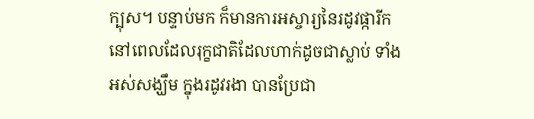ក្បុស។ បន្ទាប់មក ក៏មានការអស្ចារ្យនៃរដូវផ្ការីក នៅពេលដែលរុក្ខជាតិដែលហាក់ដូចជាស្លាប់ ទាំងអស់សង្ឃឹម ក្នុងរដូវរងា បានប្រែជា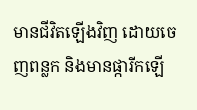មានជីវិតឡើងវិញ ដោយចេញពន្លក និងមានផ្ការីកឡើ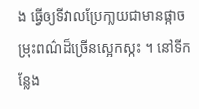ង ធ្វើឲ្យទីវាលប្រែកា្លយជាមានផ្កាចម្រុះពណ៌ដ៏ច្រើនស្អេកស្កះ ។ នៅទីកន្លែង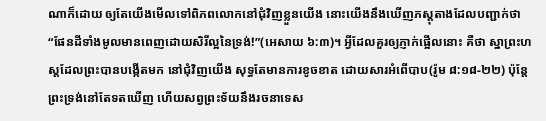ណាក៏ដោយ ឲ្យតែយើងមើលទៅពិភពលោកនៅជុំវិញខ្លួនយើង នោះយើងនឹងឃើញភស្ដុតាងដែលបញ្ជាក់ថា “ផែនដីទាំងមូលមានពេញដោយសិរីល្អនៃទ្រង់!”(អេសាយ ៦:៣)។ អ្វីដែលគួរឲ្យភ្ញាក់ផ្អើលនោះ គឺថា ស្នាព្រះហស្តដែលព្រះបានបង្កើតមក នៅជុំវិញយើង សុទ្ធតែមានការខូចខាត ដោយសារអំពើបាប(រ៉ូម ៨:១៨-២២) ប៉ុន្តែ ព្រះទ្រង់នៅតែទតឃើញ ហើយសព្វព្រះទ័យនឹងរចនាទេស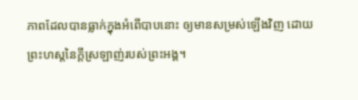ភាពដែលបានធ្លាក់ក្នុងអំពើបាបនោះ ឲ្យមានសម្រស់ឡើងវិញ ដោយព្រះហស្តនៃក្តីស្រឡាញ់របស់ព្រះអង្គ។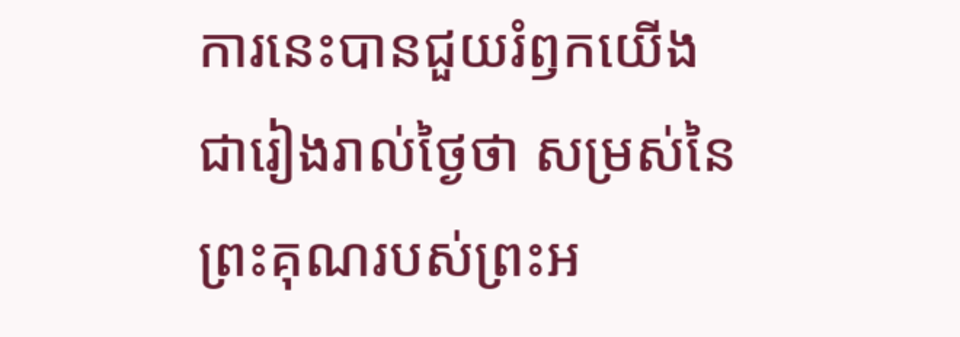ការនេះបានជួយរំឭកយើង ជារៀងរាល់ថ្ងៃថា សម្រស់នៃព្រះគុណរបស់ព្រះអ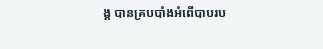ង្គ បានគ្របបាំងអំពើបាបរប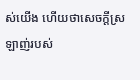ស់យើង ហើយថាសេចក្តីស្រឡាញ់របស់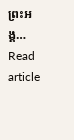ព្រះអង្គ…
Read article